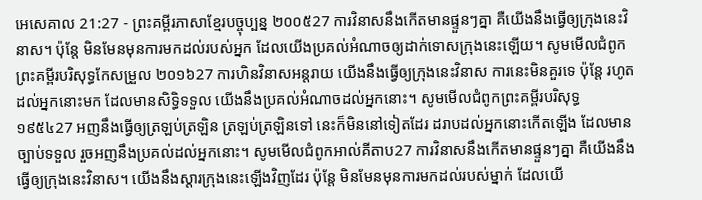អេសេគាល 21:27 - ព្រះគម្ពីរភាសាខ្មែរបច្ចុប្បន្ន ២០០៥27 ការវិនាសនឹងកើតមានផ្ទួនៗគ្នា គឺយើងនឹងធ្វើឲ្យក្រុងនេះវិនាស។ ប៉ុន្តែ មិនមែនមុនការមកដល់របស់អ្នក ដែលយើងប្រគល់អំណាចឲ្យដាក់ទោសក្រុងនេះឡើយ។ សូមមើលជំពូកព្រះគម្ពីរបរិសុទ្ធកែសម្រួល ២០១៦27 ការហិនវិនាសអន្តរាយ យើងនឹងធ្វើឲ្យក្រុងនេះវិនាស ការនេះមិនគួរទេ ប៉ុន្តែ រហូតដល់អ្នកនោះមក ដែលមានសិទ្ធិទទួល យើងនឹងប្រគល់អំណាចដល់អ្នកនោះ។ សូមមើលជំពូកព្រះគម្ពីរបរិសុទ្ធ ១៩៥៤27 អញនឹងធ្វើឲ្យត្រឡប់ត្រឡិន ត្រឡប់ត្រឡិនទៅ នេះក៏មិននៅទៀតដែរ ដរាបដល់អ្នកនោះកើតឡើង ដែលមានច្បាប់ទទួល រួចអញនឹងប្រគល់ដល់អ្នកនោះ។ សូមមើលជំពូកអាល់គីតាប27 ការវិនាសនឹងកើតមានផ្ទួនៗគ្នា គឺយើងនឹងធ្វើឲ្យក្រុងនេះវិនាស។ យើងនឹងស្តារក្រុងនេះឡើងវិញដែរ ប៉ុន្តែ មិនមែនមុនការមកដល់របស់ម្នាក់ ដែលយើ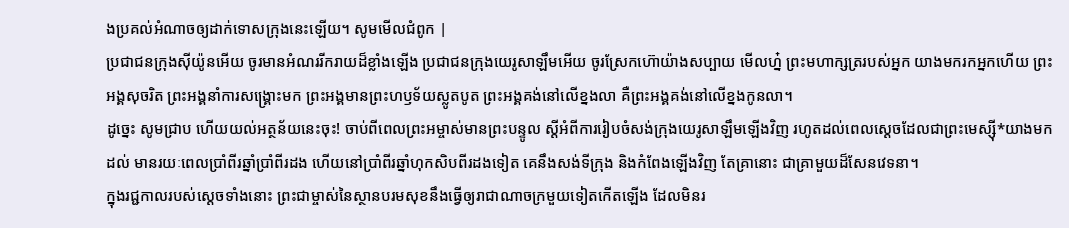ងប្រគល់អំណាចឲ្យដាក់ទោសក្រុងនេះឡើយ។ សូមមើលជំពូក |
ប្រជាជនក្រុងស៊ីយ៉ូនអើយ ចូរមានអំណររីករាយដ៏ខ្លាំងឡើង ប្រជាជនក្រុងយេរូសាឡឹមអើយ ចូរស្រែកហ៊ោយ៉ាងសប្បាយ មើលហ្ន៎ ព្រះមហាក្សត្ររបស់អ្នក យាងមករកអ្នកហើយ ព្រះអង្គសុចរិត ព្រះអង្គនាំការសង្គ្រោះមក ព្រះអង្គមានព្រះហឫទ័យស្លូតបូត ព្រះអង្គគង់នៅលើខ្នងលា គឺព្រះអង្គគង់នៅលើខ្នងកូនលា។
ដូច្នេះ សូមជ្រាប ហើយយល់អត្ថន័យនេះចុះ! ចាប់ពីពេលព្រះអម្ចាស់មានព្រះបន្ទូល ស្ដីអំពីការរៀបចំសង់ក្រុងយេរូសាឡឹមឡើងវិញ រហូតដល់ពេលស្ដេចដែលជាព្រះមេស្ស៊ី*យាងមកដល់ មានរយៈពេលប្រាំពីរឆ្នាំប្រាំពីរដង ហើយនៅប្រាំពីរឆ្នាំហុកសិបពីរដងទៀត គេនឹងសង់ទីក្រុង និងកំពែងឡើងវិញ តែគ្រានោះ ជាគ្រាមួយដ៏សែនវេទនា។
ក្នុងរជ្ជកាលរបស់ស្ដេចទាំងនោះ ព្រះជាម្ចាស់នៃស្ថានបរមសុខនឹងធ្វើឲ្យរាជាណាចក្រមួយទៀតកើតឡើង ដែលមិនរ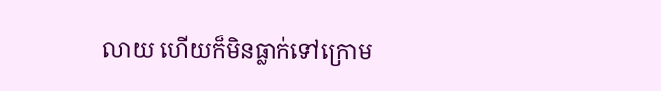លាយ ហើយក៏មិនធ្លាក់ទៅក្រោម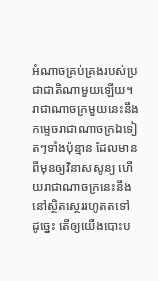អំណាចគ្រប់គ្រងរបស់ប្រជាជាតិណាមួយឡើយ។ រាជាណាចក្រមួយនេះនឹងកម្ទេចរាជាណាចក្រឯទៀតៗទាំងប៉ុន្មាន ដែលមានពីមុនឲ្យវិនាសសូន្យ ហើយរាជាណាចក្រនេះនឹងនៅស្ថិតស្ថេររហូតតទៅ
ដូច្នេះ តើឲ្យយើងបោះប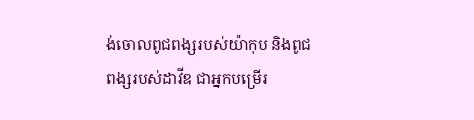ង់ចោលពូជពង្សរបស់យ៉ាកុប និងពូជពង្សរបស់ដាវីឌ ជាអ្នកបម្រើរ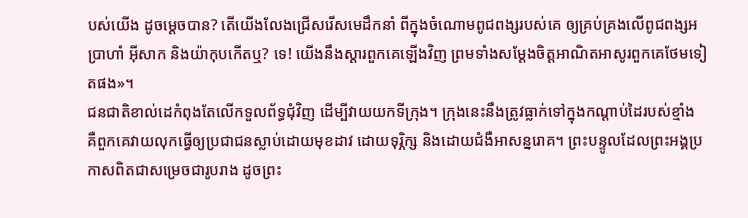បស់យើង ដូចម្ដេចបាន? តើយើងលែងជ្រើសរើសមេដឹកនាំ ពីក្នុងចំណោមពូជពង្សរបស់គេ ឲ្យគ្រប់គ្រងលើពូជពង្សអប្រាហាំ អ៊ីសាក និងយ៉ាកុបកើតឬ? ទេ! យើងនឹងស្ដារពួកគេឡើងវិញ ព្រមទាំងសម្តែងចិត្តអាណិតអាសូរពួកគេថែមទៀតផង»។
ជនជាតិខាល់ដេកំពុងតែលើកទួលព័ទ្ធជុំវិញ ដើម្បីវាយយកទីក្រុង។ ក្រុងនេះនឹងត្រូវធ្លាក់ទៅក្នុងកណ្ដាប់ដៃរបស់ខ្មាំង គឺពួកគេវាយលុកធ្វើឲ្យប្រជាជនស្លាប់ដោយមុខដាវ ដោយទុរ្ភិក្ស និងដោយជំងឺអាសន្នរោគ។ ព្រះបន្ទូលដែលព្រះអង្គប្រកាសពិតជាសម្រេចជារូបរាង ដូចព្រះ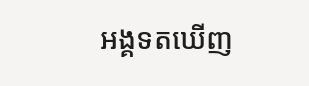អង្គទតឃើញ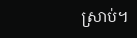ស្រាប់។